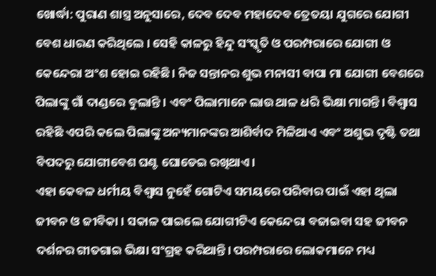ଖୋର୍ଦ୍ଧା: ପୁରାଣ ଶାସ୍ତ୍ର ଅନୁସାରେ, ଦେବ ଦେବ ମହାଦେବ ତ୍ରେତୟା ଯୁଗରେ ଯୋଗୀ ବେଶ ଧାରଣ କରିଥିଲେ । ସେହି କାଳରୁ ହିନ୍ଦୁ ସଂସ୍କୃତି ଓ ପରମ୍ପରାରେ ଯୋଗୀ ଓ କେନ୍ଦେରା ଅଂଶ ହୋଇ ରହିଛି। ନିଜ ସନ୍ତାନର ଶୁଭ ମନାସୀ ବାପା ମା ଯୋଗୀ ବେଶରେ ପିଲାଙ୍କୁ ଗାଁ ଦାଣ୍ଡରେ ବୁଲାନ୍ତି । ଏବଂ ପିଲାମାନେ ଲାଉ ଥାଳ ଧରି ଭିକ୍ଷା ମାଗନ୍ତି। ବିଶ୍ୱାସ ରହିଛି ଏପରି କଲେ ପିଲାଙ୍କୁ ଅନ୍ୟମାନଙ୍କର ଆଶିର୍ବାଦ ମିଳିଥାଏ ଏବଂ ଅଶୁଭ ଦୃଷ୍ଟି ତଥା ବିପଦରୁ ଯୋଗୀବେଶ ଘଣ୍ଟ ଘୋଡେଇ ରଖିଥାଏ।
ଏହା କେବଳ ଧର୍ମୀୟ ବିଶ୍ବାସ ନୁହେଁ ଗୋଟିଏ ସମୟରେ ପରିବାର ପାଇଁ ଏହା ଥିଲା ଜୀବନ ଓ ଜୀବିକା । ସକାଳ ପାଇଲେ ଯୋଗୀଟିଏ କେନ୍ଦେରା ବଜାଇବା ସହ ଜୀବନ ଦର୍ଶନର ଗୀତଗାଇ ଭିକ୍ଷା ସଂଗ୍ରହ କରିଥାନ୍ତି। ପରମ୍ପରାରେ ଲୋକମାନେ ମଧ୍ୟ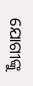ଯୋଗୀଙ୍କୁ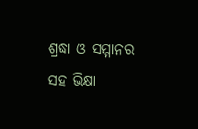ଶ୍ରଦ୍ଧା ଓ ସମ୍ମାନର ସହ ଭିକ୍ଷା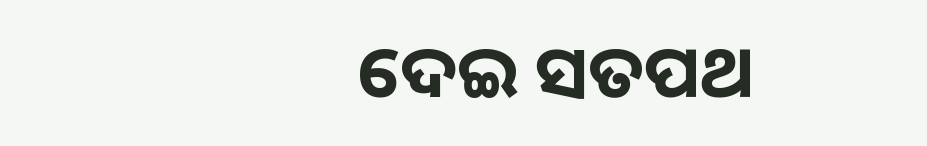ଦେଇ ସତପଥ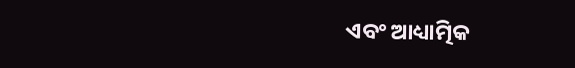ଏବଂ ଆଧ୍ୟାତ୍ମିକ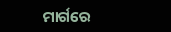ମାର୍ଗରେ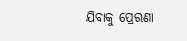ଯିବାକୁ ପ୍ରେରଣା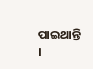ପାଇଥାନ୍ତି ।